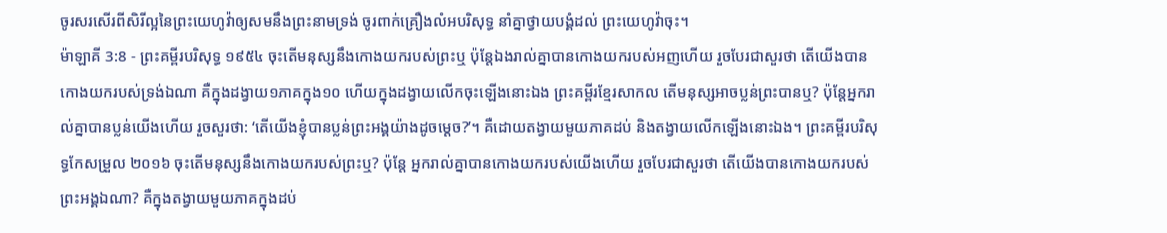ចូរសរសើរពីសិរីល្អនៃព្រះយេហូវ៉ាឲ្យសមនឹងព្រះនាមទ្រង់ ចូរពាក់គ្រឿងលំអបរិសុទ្ធ នាំគ្នាថ្វាយបង្គំដល់ ព្រះយេហូវ៉ាចុះ។
ម៉ាឡាគី 3:8 - ព្រះគម្ពីរបរិសុទ្ធ ១៩៥៤ ចុះតើមនុស្សនឹងកោងយករបស់ព្រះឬ ប៉ុន្តែឯងរាល់គ្នាបានកោងយករបស់អញហើយ រួចបែរជាសួរថា តើយើងបានកោងយករបស់ទ្រង់ឯណា គឺក្នុងដង្វាយ១ភាគក្នុង១០ ហើយក្នុងដង្វាយលើកចុះឡើងនោះឯង ព្រះគម្ពីរខ្មែរសាកល តើមនុស្សអាចប្លន់ព្រះបានឬ? ប៉ុន្តែអ្នករាល់គ្នាបានប្លន់យើងហើយ រួចសួរថា: ‘តើយើងខ្ញុំបានប្លន់ព្រះអង្គយ៉ាងដូចម្ដេច?’។ គឺដោយតង្វាយមួយភាគដប់ និងតង្វាយលើកឡើងនោះឯង។ ព្រះគម្ពីរបរិសុទ្ធកែសម្រួល ២០១៦ ចុះតើមនុស្សនឹងកោងយករបស់ព្រះឬ? ប៉ុន្តែ អ្នករាល់គ្នាបានកោងយករបស់យើងហើយ រួចបែរជាសួរថា តើយើងបានកោងយករបស់ព្រះអង្គឯណា? គឺក្នុងតង្វាយមួយភាគក្នុងដប់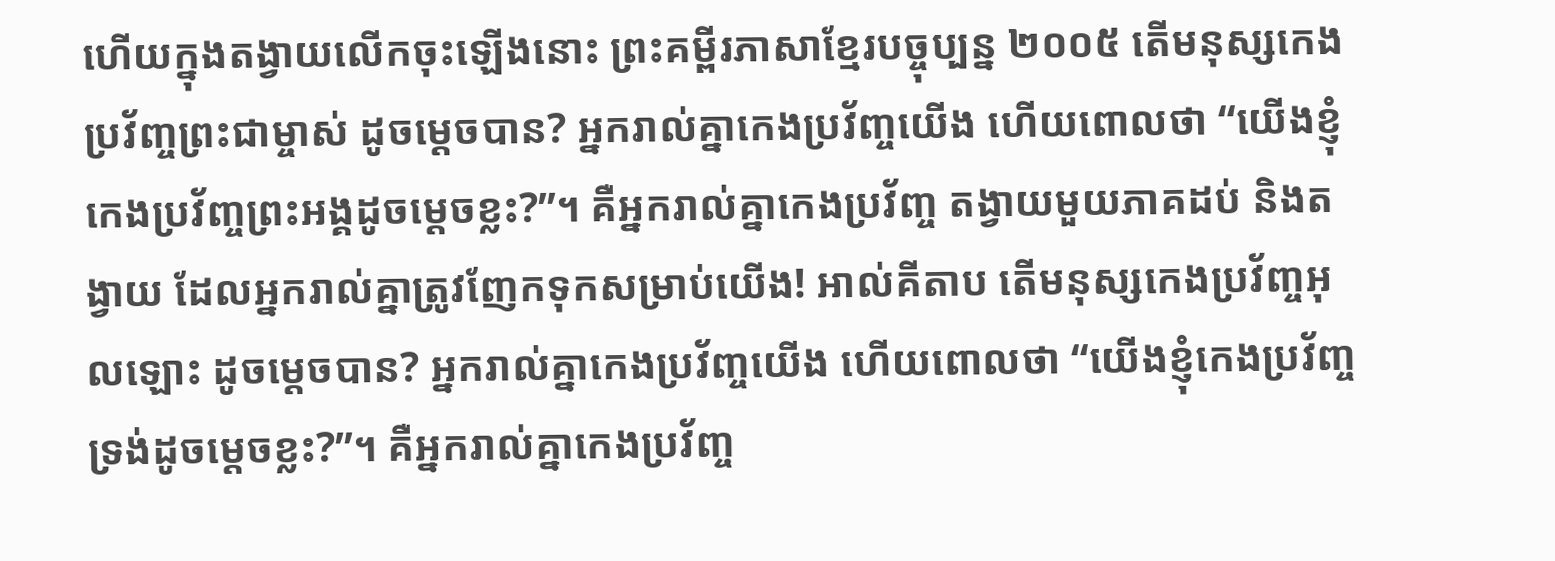ហើយក្នុងតង្វាយលើកចុះឡើងនោះ ព្រះគម្ពីរភាសាខ្មែរបច្ចុប្បន្ន ២០០៥ តើមនុស្សកេងប្រវ័ញ្ចព្រះជាម្ចាស់ ដូចម្ដេចបាន? អ្នករាល់គ្នាកេងប្រវ័ញ្ចយើង ហើយពោលថា “យើងខ្ញុំកេងប្រវ័ញ្ចព្រះអង្គដូចម្ដេចខ្លះ?”។ គឺអ្នករាល់គ្នាកេងប្រវ័ញ្ច តង្វាយមួយភាគដប់ និងតង្វាយ ដែលអ្នករាល់គ្នាត្រូវញែកទុកសម្រាប់យើង! អាល់គីតាប តើមនុស្សកេងប្រវ័ញ្ចអុលឡោះ ដូចម្ដេចបាន? អ្នករាល់គ្នាកេងប្រវ័ញ្ចយើង ហើយពោលថា “យើងខ្ញុំកេងប្រវ័ញ្ចទ្រង់ដូចម្ដេចខ្លះ?”។ គឺអ្នករាល់គ្នាកេងប្រវ័ញ្ច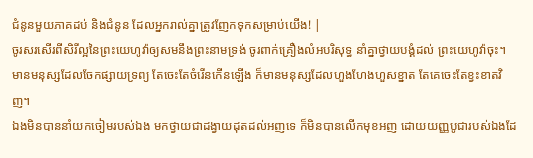ជំនូនមួយភាគដប់ និងជំនូន ដែលអ្នករាល់គ្នាត្រូវញែកទុកសម្រាប់យើង! |
ចូរសរសើរពីសិរីល្អនៃព្រះយេហូវ៉ាឲ្យសមនឹងព្រះនាមទ្រង់ ចូរពាក់គ្រឿងលំអបរិសុទ្ធ នាំគ្នាថ្វាយបង្គំដល់ ព្រះយេហូវ៉ាចុះ។
មានមនុស្សដែលចែកផ្សាយទ្រព្យ តែចេះតែចំរើនកើនឡើង ក៏មានមនុស្សដែលហួងហែងហួសខ្នាត តែគេចេះតែខ្វះខាតវិញ។
ឯងមិនបាននាំយកចៀមរបស់ឯង មកថ្វាយជាដង្វាយដុតដល់អញទេ ក៏មិនបានលើកមុខអញ ដោយយញ្ញបូជារបស់ឯងដែ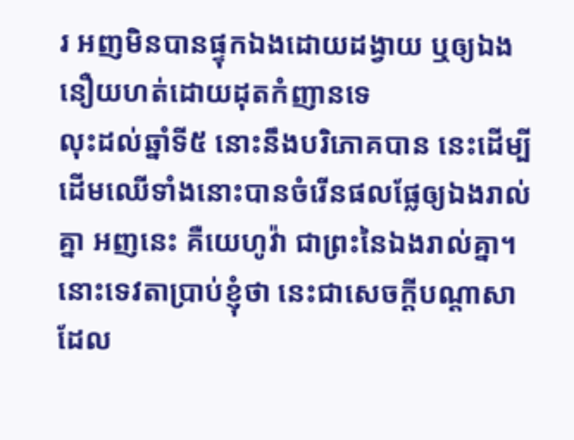រ អញមិនបានផ្ទុកឯងដោយដង្វាយ ឬឲ្យឯងនឿយហត់ដោយដុតកំញានទេ
លុះដល់ឆ្នាំទី៥ នោះនឹងបរិភោគបាន នេះដើម្បីដើមឈើទាំងនោះបានចំរើនផលផ្លែឲ្យឯងរាល់គ្នា អញនេះ គឺយេហូវ៉ា ជាព្រះនៃឯងរាល់គ្នា។
នោះទេវតាប្រាប់ខ្ញុំថា នេះជាសេចក្ដីបណ្តាសា ដែល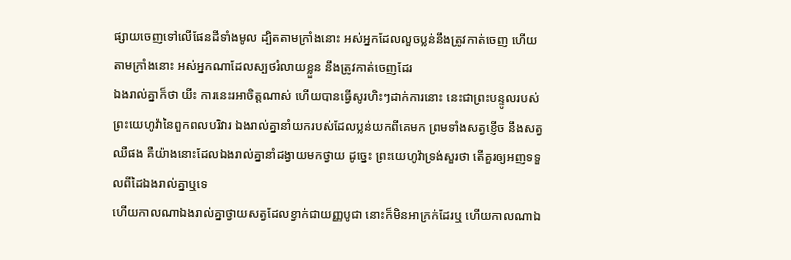ផ្សាយចេញទៅលើផែនដីទាំងមូល ដ្បិតតាមក្រាំងនោះ អស់អ្នកដែលលួចប្លន់នឹងត្រូវកាត់ចេញ ហើយតាមក្រាំងនោះ អស់អ្នកណាដែលស្បថរំលាយខ្លួន នឹងត្រូវកាត់ចេញដែរ
ឯងរាល់គ្នាក៏ថា យីះ ការនេះរអាចិត្តណាស់ ហើយបានធ្វើសូរហិះៗដាក់ការនោះ នេះជាព្រះបន្ទូលរបស់ព្រះយេហូវ៉ានៃពួកពលបរិវារ ឯងរាល់គ្នានាំយករបស់ដែលប្លន់យកពីគេមក ព្រមទាំងសត្វខ្ញើច នឹងសត្វឈឺផង គឺយ៉ាងនោះដែលឯងរាល់គ្នានាំដង្វាយមកថ្វាយ ដូច្នេះ ព្រះយេហូវ៉ាទ្រង់សួរថា តើគួរឲ្យអញទទួលពីដៃឯងរាល់គ្នាឬទេ
ហើយកាលណាឯងរាល់គ្នាថ្វាយសត្វដែលខ្វាក់ជាយញ្ញបូជា នោះក៏មិនអាក្រក់ដែរឬ ហើយកាលណាឯ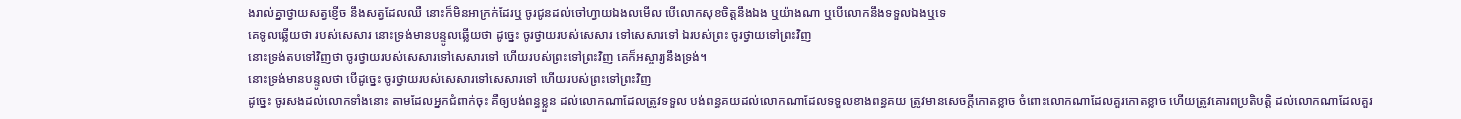ងរាល់គ្នាថ្វាយសត្វខ្ញើច នឹងសត្វដែលឈឺ នោះក៏មិនអាក្រក់ដែរឬ ចូរជូនដល់ចៅហ្វាយឯងលមើល បើលោកសុខចិត្តនឹងឯង ឬយ៉ាងណា ឬបើលោកនឹងទទួលឯងឬទេ
គេទូលឆ្លើយថា របស់សេសារ នោះទ្រង់មានបន្ទូលឆ្លើយថា ដូច្នេះ ចូរថ្វាយរបស់សេសារ ទៅសេសារទៅ ឯរបស់ព្រះ ចូរថ្វាយទៅព្រះវិញ
នោះទ្រង់តបទៅវិញថា ចូរថ្វាយរបស់សេសារទៅសេសារទៅ ហើយរបស់ព្រះទៅព្រះវិញ គេក៏អស្ចារ្យនឹងទ្រង់។
នោះទ្រង់មានបន្ទូលថា បើដូច្នេះ ចូរថ្វាយរបស់សេសារទៅសេសារទៅ ហើយរបស់ព្រះទៅព្រះវិញ
ដូច្នេះ ចូរសងដល់លោកទាំងនោះ តាមដែលអ្នកជំពាក់ចុះ គឺឲ្យបង់ពន្ធខ្លួន ដល់លោកណាដែលត្រូវទទួល បង់ពន្ធគយដល់លោកណាដែលទទួលខាងពន្ធគយ ត្រូវមានសេចក្ដីកោតខ្លាច ចំពោះលោកណាដែលគួរកោតខ្លាច ហើយត្រូវគោរពប្រតិបត្តិ ដល់លោកណាដែលគួរ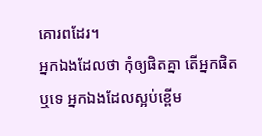គោរពដែរ។
អ្នកឯងដែលថា កុំឲ្យផិតគ្នា តើអ្នកផិតឬទេ អ្នកឯងដែលស្អប់ខ្ពើម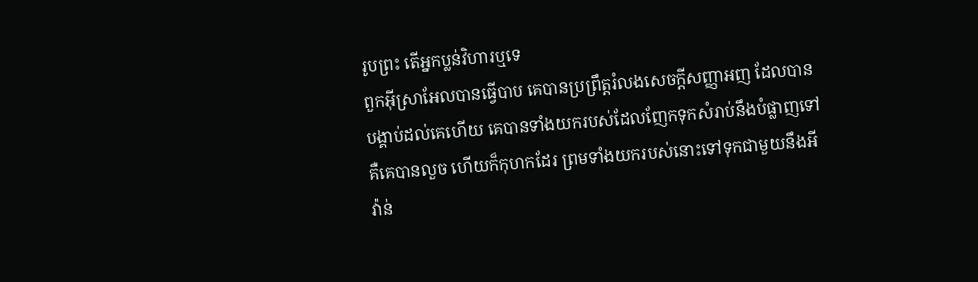រូបព្រះ តើអ្នកប្លន់វិហារឬទេ
ពួកអ៊ីស្រាអែលបានធ្វើបាប គេបានប្រព្រឹត្តរំលងសេចក្ដីសញ្ញាអញ ដែលបានបង្គាប់ដល់គេហើយ គេបានទាំងយករបស់ដែលញែកទុកសំរាប់នឹងបំផ្លាញទៅ គឺគេបានលួច ហើយក៏កុហកដែរ ព្រមទាំងយករបស់នោះទៅទុកជាមួយនឹងអីវ៉ាន់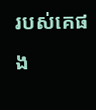របស់គេផង